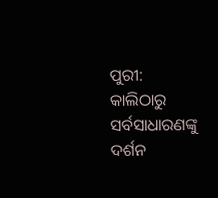ପୁରୀ: କାଲିଠାରୁ ସର୍ବସାଧାରଣଙ୍କୁ ଦର୍ଶନ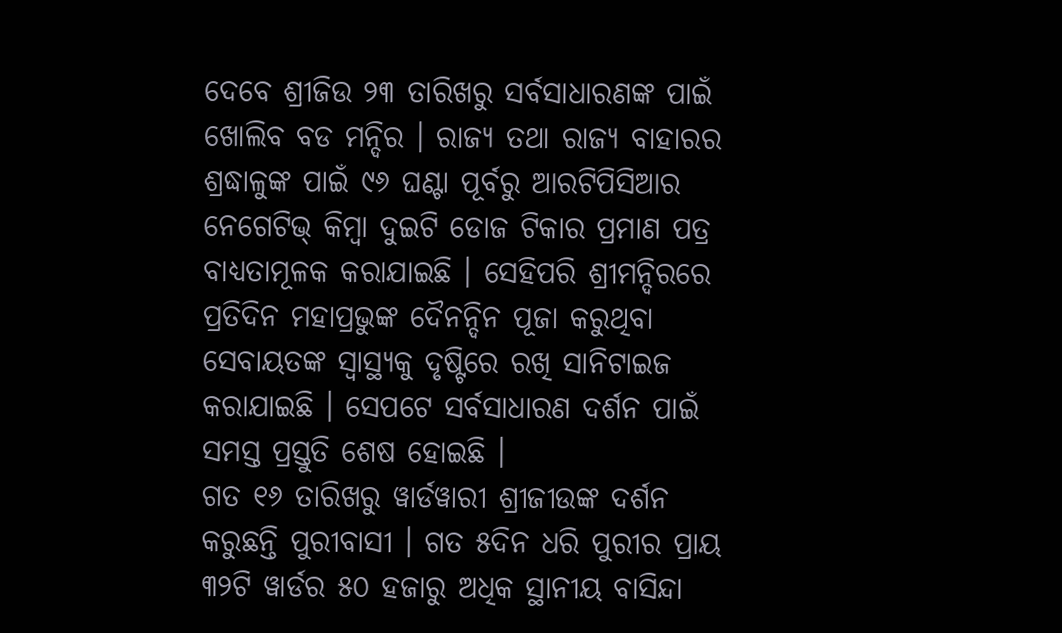ଦେବେ ଶ୍ରୀଜିଉ ୨୩ ତାରିଖରୁ ସର୍ବସାଧାରଣଙ୍କ ପାଇଁ ଖୋଲିବ ବଡ ମନ୍ଦିର । ରାଜ୍ୟ ତଥା ରାଜ୍ୟ ବାହାରର ଶ୍ରଦ୍ଧାଳୁଙ୍କ ପାଇଁ ୯୬ ଘଣ୍ଟା ପୂର୍ବରୁ ଆରଟିପିସିଆର ନେଗେଟିଭ୍ କିମ୍ବା ଦୁଇଟି ଡୋଜ ଟିକାର ପ୍ରମାଣ ପତ୍ର ବାଧ୍ୟତାମୂଳକ କରାଯାଇଛି । ସେହିପରି ଶ୍ରୀମନ୍ଦିରରେ ପ୍ରତିଦିନ ମହାପ୍ରଭୁଙ୍କ ଦୈନନ୍ଦିନ ପୂଜା କରୁଥିବା ସେବାୟତଙ୍କ ସ୍ୱାସ୍ଥ୍ୟକୁ ଦୃଷ୍ଟିରେ ରଖି ସାନିଟାଇଜ କରାଯାଇଛି । ସେପଟେ ସର୍ବସାଧାରଣ ଦର୍ଶନ ପାଇଁ ସମସ୍ତ ପ୍ରସ୍ତୁତି ଶେଷ ହୋଇଛି ।
ଗତ ୧୬ ତାରିଖରୁ ୱାର୍ଡୱାରୀ ଶ୍ରୀଜୀଉଙ୍କ ଦର୍ଶନ କରୁଛନ୍ତି ପୁରୀବାସୀ । ଗତ ୫ଦିନ ଧରି ପୁରୀର ପ୍ରାୟ ୩୨ଟି ୱାର୍ଡର ୫୦ ହଜାରୁ ଅଧିକ ସ୍ଥାନୀୟ ବାସିନ୍ଦା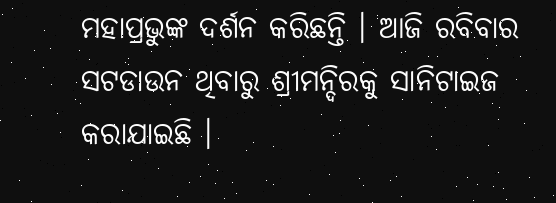ମହାପ୍ରଭୁଙ୍କ ଦର୍ଶନ କରିଛନ୍ତି । ଆଜି ରବିବାର ସଟଡାଉନ ଥିବାରୁ ଶ୍ରୀମନ୍ଦିରକୁ ସାନିଟାଇଜ କରାଯାଇଛି ।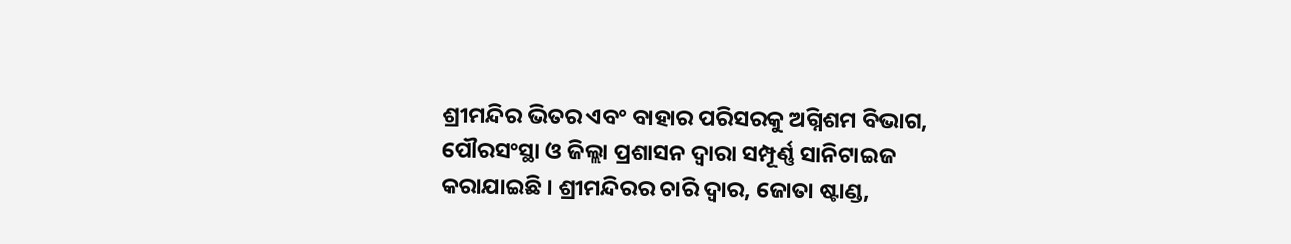ଶ୍ରୀମନ୍ଦିର ଭିତର ଏବଂ ବାହାର ପରିସରକୁ ଅଗ୍ନିଶମ ବିଭାଗ, ପୌରସଂସ୍ଥା ଓ ଜିଲ୍ଲା ପ୍ରଶାସନ ଦ୍ୱାରା ସମ୍ପୂର୍ଣ୍ଣ ସାନିଟାଇଜ କରାଯାଇଛି । ଶ୍ରୀମନ୍ଦିରର ଚାରି ଦ୍ୱାର, ଜୋତା ଷ୍ଟାଣ୍ଡ,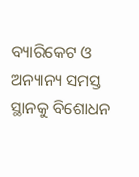ବ୍ୟାରିକେଟ ଓ ଅନ୍ୟାନ୍ୟ ସମସ୍ତ ସ୍ଥାନକୁ ବିଶୋଧନ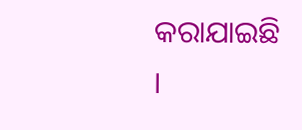କରାଯାଇଛି ।